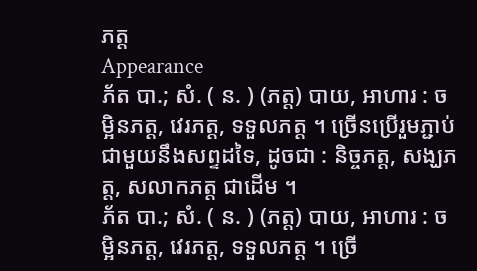ភត្ត
Appearance
ភ័ត បា.; សំ. ( ន. ) (ភត្ត) បាយ, អាហារ : ចម្អិនភត្ត, វេរភត្ត, ទទួលភត្ត ។ ច្រើនប្រើរួមភ្ជាប់ជាមួយនឹងសព្ទដទៃ, ដូចជា : និច្ចភត្ត, សង្ឃភត្ត, សលាកភត្ត ជាដើម ។
ភ័ត បា.; សំ. ( ន. ) (ភត្ត) បាយ, អាហារ : ចម្អិនភត្ត, វេរភត្ត, ទទួលភត្ត ។ ច្រើ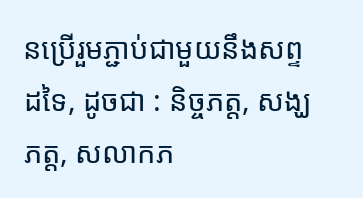នប្រើរួមភ្ជាប់ជាមួយនឹងសព្ទដទៃ, ដូចជា : និច្ចភត្ត, សង្ឃភត្ត, សលាកភ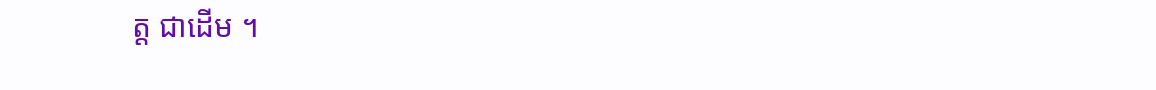ត្ត ជាដើម ។